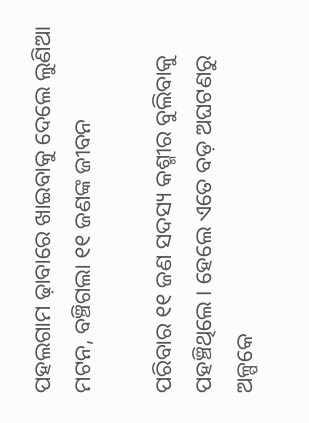ପହଲଗାମ ଢ଼ାବାରେ ଖାଇବାକୁ ଦେଲେ ଲୁଣିଆ ମଟନ, ବଞ୍ଚିଗଲା ୧୧ ଜଣଙ୍କ ଜୀବନ

ପରିବାର ୧୧ ଜଣ ସଦସ୍ୟ କଶ୍ମୀର ବୁଲିବାକୁ ପହଞ୍ଚିଥିଲେ । ହେଲେ ଏତେ ବଡ଼ ଅଘଟଣରୁ ଅଳ୍ପକେ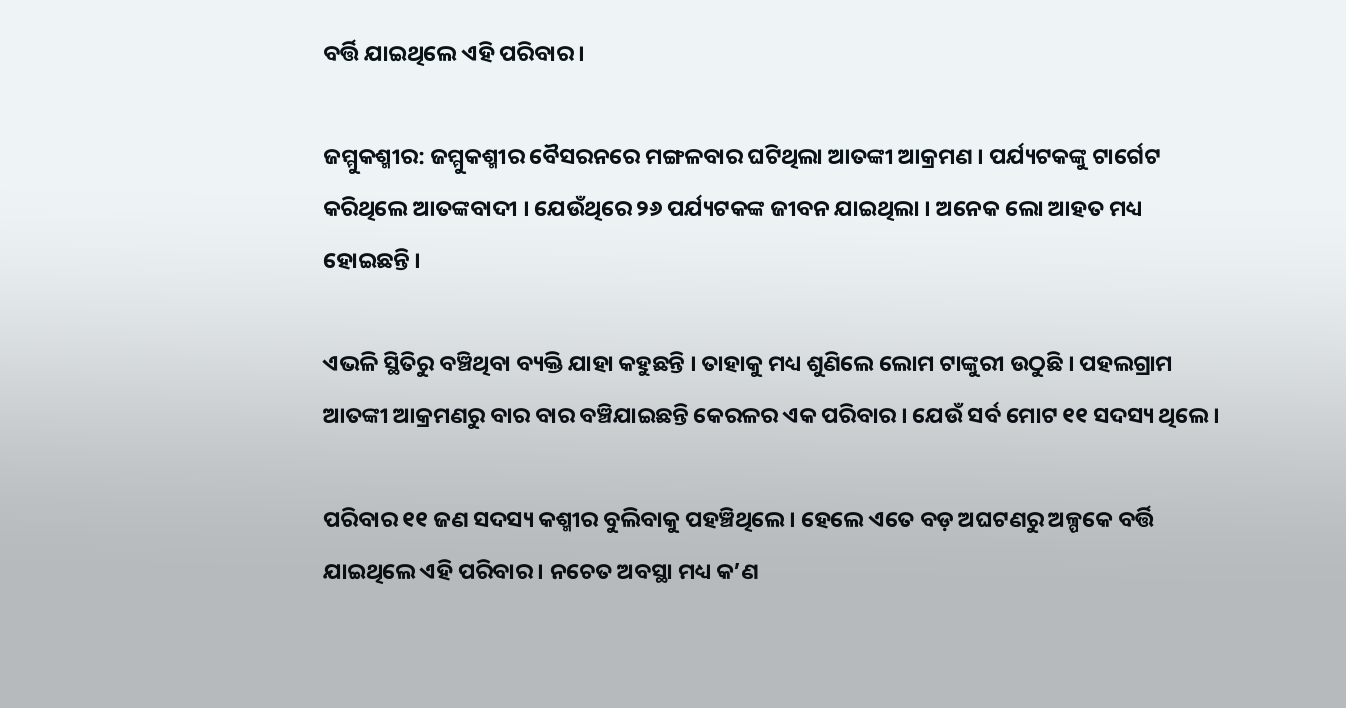ବର୍ତ୍ତି ଯାଇଥିଲେ ଏହି ପରିବାର ।

ଜମ୍ମୁକଶ୍ମୀର: ଜମ୍ମୁକଶ୍ମୀର ବୈସରନରେ ମଙ୍ଗଳବାର ଘଟିଥିଲା ଆତଙ୍କୀ ଆକ୍ରମଣ । ପର୍ଯ୍ୟଟକଙ୍କୁ ଟାର୍ଗେଟ କରିଥିଲେ ଆତଙ୍କବାଦୀ । ଯେଉଁଥିରେ ୨୬ ପର୍ଯ୍ୟଟକଙ୍କ ଜୀବନ ଯାଇଥିଲା । ଅନେକ ଲୋ ଆହତ ମଧ୍ୟ ହୋଇଛନ୍ତି ।

ଏଭଳି ସ୍ଥିତିରୁ ବଞ୍ଚିଥିବା ବ୍ୟକ୍ତି ଯାହା କହୁଛନ୍ତି । ତାହାକୁ ମଧ୍ୟ ଶୁଣିଲେ ଲୋମ ଟାଙ୍କୁରୀ ଉଠୁଛି । ପହଲଗ୍ରାମ ଆତଙ୍କୀ ଆକ୍ରମଣରୁ ବାର ବାର ବଞ୍ଚିଯାଇଛନ୍ତି କେରଳର ଏକ ପରିବାର । ଯେଉଁ ସର୍ବ ମୋଟ ୧୧ ସଦସ୍ୟ ଥିଲେ ।

ପରିବାର ୧୧ ଜଣ ସଦସ୍ୟ କଶ୍ମୀର ବୁଲିବାକୁ ପହଞ୍ଚିଥିଲେ । ହେଲେ ଏତେ ବଡ଼ ଅଘଟଣରୁ ଅଳ୍ପକେ ବର୍ତ୍ତି ଯାଇଥିଲେ ଏହି ପରିବାର । ନଚେତ ଅବସ୍ଥା ମଧ୍ୟ କ’ଣ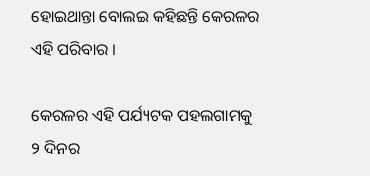ହୋଇଥାନ୍ତା ବୋଲଇ କହିଛନ୍ତି କେରଳର ଏହି ପରିବାର ।

କେରଳର ଏହି ପର୍ଯ୍ୟଟକ ପହଲଗାମକୁ ୨ ଦିନର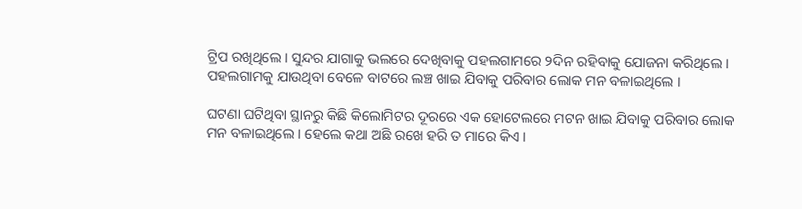ଟ୍ରିପ ରଖିଥିଲେ । ସୁନ୍ଦର ଯାଗାକୁ ଭଲରେ ଦେଖିବାକୁ ପହଲଗାମରେ ୨ଦିନ ରହିବାକୁ ଯୋଜନା କରିଥିଲେ । ପହଲଗାମକୁ ଯାଉଥିବା ବେଳେ ବାଟରେ ଲଞ୍ଚ ଖାଇ ଯିବାକୁ ପରିବାର ଲୋକ ମନ ବଳାଇଥିଲେ ।

ଘଟଣା ଘଟିଥିବା ସ୍ଥାନରୁ କିଛି କିଲୋମିଟର ଦୂରରେ ଏକ ହୋଟେଲରେ ମଟନ ଖାଇ ଯିବାକୁ ପରିବାର ଲୋକ ମନ ବଳାଇଥିଲେ । ହେଲେ କଥା ଅଛି ରଖେ ହରି ତ ମାରେ କିଏ ।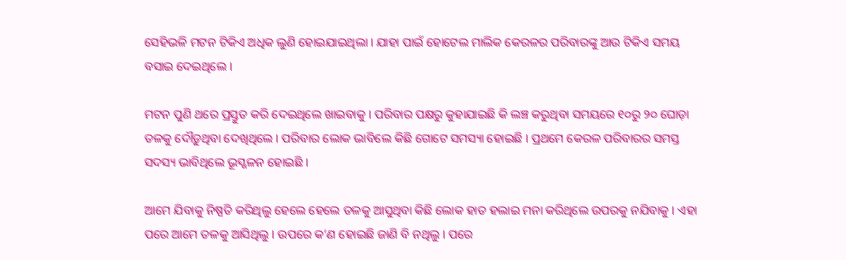ସେହିଭଳି ମଟନ ଟିକିଏ ଅଧିକ ଲୁଣି ହୋଇଯାଇଥିଲା । ଯାହା ପାଇଁ ହୋଟେଲ ମାଲିକ କେରଳର ପରିବାରଙ୍କୁ ଆଉ ଟିକିଏ ସମୟ ବସାଇ ଦେଇଥିଲେ ।

ମଟନ ପୁଣି ଥରେ ପ୍ରସ୍ତୁତ କରି ଦେଇଥିଲେ ଖାଇବାକୁ । ପରିବାର ପକ୍ଷରୁ କୁହାଯାଇଛି କି ଲଞ୍ଚ କରୁଥିବା ସମୟରେ ୧୦ରୁ ୨୦ ଘୋଡ଼ା ତଳକୁ ଦୌଡ଼ୁଥିବା ଦେଖିଥିଲେ । ପରିବାର ଲୋକ ଭାବିଲେ କିଛି ଗୋଟେ ସମସ୍ୟା ହୋଇଛି । ପ୍ରଥମେ କେରଳ ପରିବାରର ସମସ୍ତ ସଦସ୍ୟ ଭାବିଥିଲେ ଭୂସ୍ଖଳନ ହୋଇଛି ।

ଆମେ ଯିବାକୁ ନିଷ୍ପତି କରିଥିଲୁ ହେଲେ ହେଲେ ତଳକୁ ଆସୁଥିବା କିଛି ଲୋକ ହାତ ହଲାଇ ମନା କରିଥିଲେ ଉପରକୁ ନଯିବାକୁ । ଏହା ପରେ ଆମେ ତଳକୁ ଆସିଥିଲୁ । ଉପରେ କ’ଣ ହୋଇଛି ଜାଣି ବି ନଥିଲୁ । ପରେ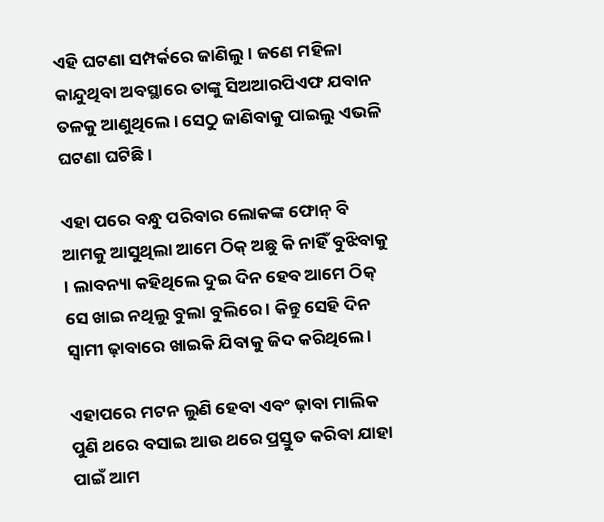ଏହି ଘଟଣା ସମ୍ପର୍କରେ ଜାଣିଲୁ । ଜଣେ ମହିଳା କାନ୍ଦୁଥିବା ଅବସ୍ଥାରେ ତାଙ୍କୁ ସିଅଆରପିଏଫ ଯବାନ ତଳକୁ ଆଣୁଥିଲେ । ସେଠୁ ଜାଣିବାକୁ ପାଇଲୁ ଏଭଳି ଘଟଣା ଘଟିଛି ।

ଏହା ପରେ ବନ୍ଧୁ ପରିବାର ଲୋକଙ୍କ ଫୋନ୍ ବି ଆମକୁ ଆସୁଥିଲା ଆମେ ଠିକ୍ ଅଛୁ କି ନାହିଁ ବୁଝିବାକୁ । ଲାବନ୍ୟା କହିଥିଲେ ଦୁଇ ଦିନ ହେବ ଆମେ ଠିକ୍ ସେ ଖାଇ ନଥିଲୁ ବୁଲା ବୁଲିରେ । କିନ୍ତୁ ସେହି ଦିନ ସ୍ୱାମୀ ଢ଼ାବାରେ ଖାଇକି ଯିବାକୁ ଜିଦ କରିଥିଲେ ।

ଏହାପରେ ମଟନ ଲୁଣି ହେବା ଏବଂ ଢ଼ାବା ମାଲିକ ପୁଣି ଥରେ ବସାଇ ଆଉ ଥରେ ପ୍ରସ୍ତୁତ କରିବା ଯାହା ପାଇଁ ଆମ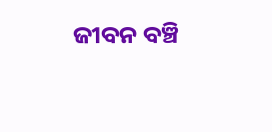ଜୀବନ ବଞ୍ଚି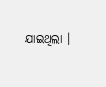ଯାଇଥିଲା ।